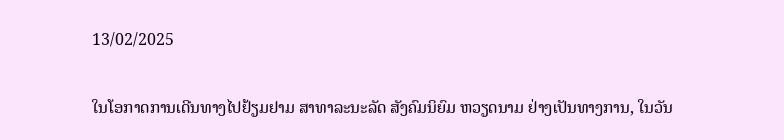13/02/2025

ໃນໂອກາດການເດີນທາງໄປຢ້ຽມຢາມ ສາທາລະນະລັດ ສັງຄົມນິຍົມ ຫວຽດນາມ ຢ່າງເປັນທາງການ, ໃນວັນ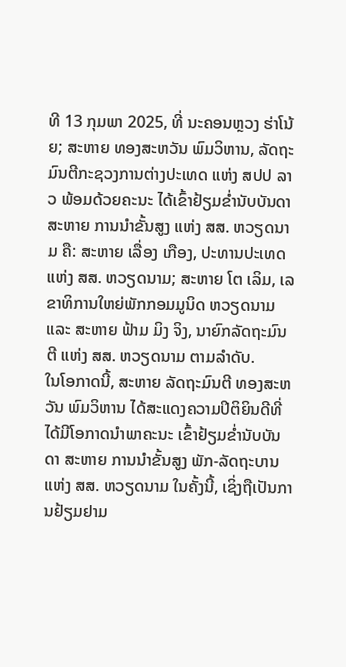ທີ 13 ກຸມພາ 2025, ທີ່ ນະຄອນຫຼວງ ຮ່າໂນ້ຍ; ສະຫາຍ ທອງສະຫວັນ ພົມວິຫານ, ລັດຖະມົນຕີກະຊວງການຕ່າງປະເທດ ແຫ່ງ ສປປ ລາວ ພ້ອມດ້ວຍຄະນະ ໄດ້ເຂົ້າຢ້ຽມຂ່ຳນັບບັນດາ ສະຫາຍ ການນຳຂັ້ນສູງ ແຫ່ງ ສສ. ຫວຽດນາມ ຄື: ສະຫາຍ ເລື່ອງ ເກືອງ, ປະທານປະເທດ ແຫ່ງ ສສ. ຫວຽດນາມ; ສະຫາຍ ໂຕ ເລິມ, ເລຂາທິການໃຫຍ່ພັກກອມມູນິດ ຫວຽດນາມ ແລະ ສະຫາຍ ຟ້າມ ມິງ ຈິງ, ນາຍົກລັດຖະມົນຕີ ແຫ່ງ ສສ. ຫວຽດນາມ ຕາມລຳດັບ.
ໃນໂອກາດນີ້, ສະຫາຍ ລັດຖະມົນຕີ ທອງສະຫວັນ ພົມວິຫານ ໄດ້ສະແດງຄວາມປິຕິຍິນດີທີ່ໄດ້ມີໂອກາດນຳພາຄະນະ ເຂົ້າຢ້ຽມຂ່ຳນັບບັນດາ ສະຫາຍ ການນຳຂັ້ນສູງ ພັກ-ລັດຖະບານ ແຫ່ງ ສສ. ຫວຽດນາມ ໃນຄັ້ງນີ້, ເຊິ່ງຖືເປັນການຢ້ຽມຢາມ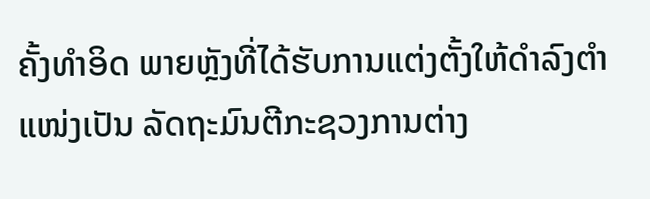ຄັ້ງທຳອິດ ພາຍຫຼັງທີ່ໄດ້ຮັບການແຕ່ງຕັ້ງໃຫ້ດຳລົງຕຳແໜ່ງເປັນ ລັດຖະມົນຕີກະຊວງການຕ່າງ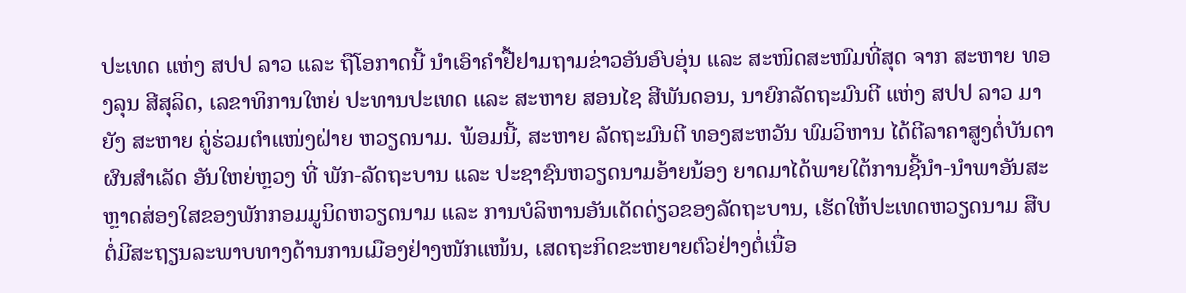ປະເທດ ແຫ່ງ ສປປ ລາວ ແລະ ຖືໂອກາດນີ້ ນຳເອົາຄຳຢື້ຢາມຖາມຂ່າວອັນອົບອຸ່ນ ແລະ ສະໜິດສະໜົມທີ່ສຸດ ຈາກ ສະຫາຍ ທອງລຸນ ສີສຸລິດ, ເລຂາທິການໃຫຍ່ ປະທານປະເທດ ແລະ ສະຫາຍ ສອນໄຊ ສີພັນດອນ, ນາຍົກລັດຖະມົນຕີ ແຫ່ງ ສປປ ລາວ ມາຍັງ ສະຫາຍ ຄູ່ຮ່ວມຕຳແໜ່ງຝ່າຍ ຫວຽດນາມ. ພ້ອມນີ້, ສະຫາຍ ລັດຖະມົນຕີ ທອງສະຫວັນ ພົມວິຫານ ໄດ້ຕີລາຄາສູງຕໍ່ບັນດາຜົນສຳເລັດ ອັນໃຫຍ່ຫຼວງ ທີ່ ພັກ-ລັດຖະບານ ແລະ ປະຊາຊົນຫວຽດນາມອ້າຍນ້ອງ ຍາດມາໄດ້ພາຍໃຕ້ການຊີ້ນຳ-ນຳພາອັນສະຫຼາດສ່ອງໃສຂອງພັກກອມມູນິດຫວຽດນາມ ແລະ ການບໍລິຫານອັນເດັດດ່ຽວຂອງລັດຖະບານ, ເຮັດໃຫ້ປະເທດຫວຽດນາມ ສືບຕໍ່ມີສະຖຽນລະພາບທາງດ້ານການເມືອງຢ່າງໜັກແໜ້ນ, ເສດຖະກິດຂະຫຍາຍຕົວຢ່າງຕໍ່ເນື່ອ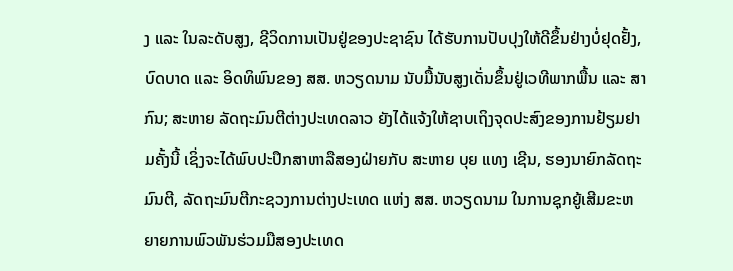ງ ແລະ ໃນລະດັບສູງ, ຊີວິດການເປັນຢູ່ຂອງປະຊາຊົນ ໄດ້ຮັບການປັບປຸງໃຫ້ດີຂຶ້ນຢ່າງບໍ່ຢຸດຢັ້ງ, ບົດບາດ ແລະ ອິດທິພົນຂອງ ສສ. ຫວຽດນາມ ນັບມື້ນັບສູງເດັ່ນຂຶ້ນຢູ່ເວທີພາກພື້ນ ແລະ ສາກົນ; ສະຫາຍ ລັດຖະມົນຕີຕ່າງປະເທດລາວ ຍັງໄດ້ແຈ້ງໃຫ້ຊາບເຖິງຈຸດປະສົງຂອງການຢ້ຽມຢາມຄັ້ງນີ້ ເຊິ່ງຈະໄດ້ພົບປະປຶກສາຫາລືສອງຝ່າຍກັບ ສະຫາຍ ບຸຍ ແທງ ເຊີນ, ຮອງນາຍົກລັດຖະມົນຕີ, ລັດຖະມົນຕີກະຊວງການຕ່າງປະເທດ ແຫ່ງ ສສ. ຫວຽດນາມ ໃນການຊຸກຍູ້ເສີມຂະຫຍາຍການພົວພັນຮ່ວມມືສອງປະເທດ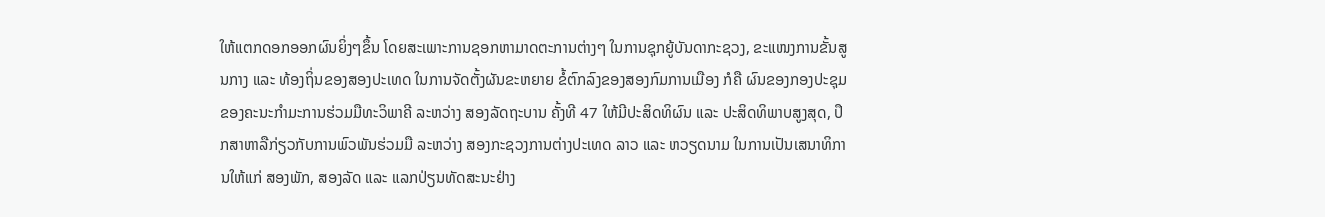ໃຫ້ແຕກດອກອອກຜົນຍິ່ງໆຂຶ້ນ ໂດຍສະເພາະການຊອກຫາມາດຕະການຕ່າງໆ ໃນການຊຸກຍູ້ບັນດາກະຊວງ, ຂະແໜງການຂັ້ນສູນກາງ ແລະ ທ້ອງຖິ່ນຂອງສອງປະເທດ ໃນການຈັດຕັ້ງຜັນຂະຫຍາຍ ຂໍ້ຕົກລົງຂອງສອງກົມການເມືອງ ກໍຄື ຜົນຂອງກອງປະຊຸມຂອງຄະນະກຳມະການຮ່ວມມືທະວິພາຄີ ລະຫວ່າງ ສອງລັດຖະບານ ຄັ້ງທີ 47 ໃຫ້ມີປະສິດທິຜົນ ແລະ ປະສິດທິພາບສູງສຸດ, ປຶກສາຫາລືກ່ຽວກັບການພົວພັນຮ່ວມມື ລະຫວ່າງ ສອງກະຊວງການຕ່າງປະເທດ ລາວ ແລະ ຫວຽດນາມ ໃນການເປັນເສນາທິການໃຫ້ແກ່ ສອງພັກ, ສອງລັດ ແລະ ແລກປ່ຽນທັດສະນະຢ່າງ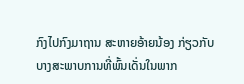ກົງໄປກົງມາຖານ ສະຫາຍອ້າຍນ້ອງ ກ່ຽວກັບບາງສະພາບການທີ່ພົ້ນເດັ່ນໃນພາກ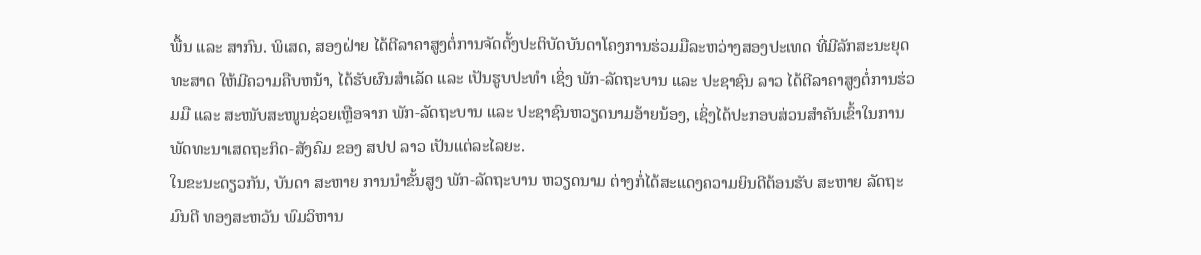ພື້ນ ແລະ ສາກົນ. ພິເສດ, ສອງຝ່າຍ ໄດ້ຕີລາຄາສູງຕໍ່ການຈັດຕັ້ງປະຕິບັດບັນດາໂຄງການຮ່ວມມືລະຫວ່າງສອງປະເທດ ທີ່ມີລັກສະນະຍຸດທະສາດ ໃຫ້ມີຄວາມຄືບຫນ້າ, ໄດ້ຮັບຜົນສຳເລັດ ແລະ ເປັນຮູບປະທຳ ເຊິ່ງ ພັກ-ລັດຖະບານ ແລະ ປະຊາຊົນ ລາວ ໄດ້ຕີລາຄາສູງຕໍ່ການຮ່ວມມື ແລະ ສະໜັບສະໜູນຊ່ວຍເຫຼືອຈາກ ພັກ-ລັດຖະບານ ແລະ ປະຊາຊົນຫວຽດນາມອ້າຍນ້ອງ, ເຊິ່ງໄດ້ປະກອບສ່ວນສຳຄັນເຂົ້າໃນການພັດທະນາເສດຖະກິດ-ສັງຄົມ ຂອງ ສປປ ລາວ ເປັນແຕ່ລະໄລຍະ.
ໃນຂະນະດຽວກັນ, ບັນດາ ສະຫາຍ ການນຳຂັ້ນສູງ ພັກ-ລັດຖະບານ ຫວຽດນາມ ຕ່າງກໍ່ໄດ້ສະແດງຄວາມຍິນດີຕ້ອນຮັບ ສະຫາຍ ລັດຖະມົນຕີ ທອງສະຫວັນ ພົມວິຫານ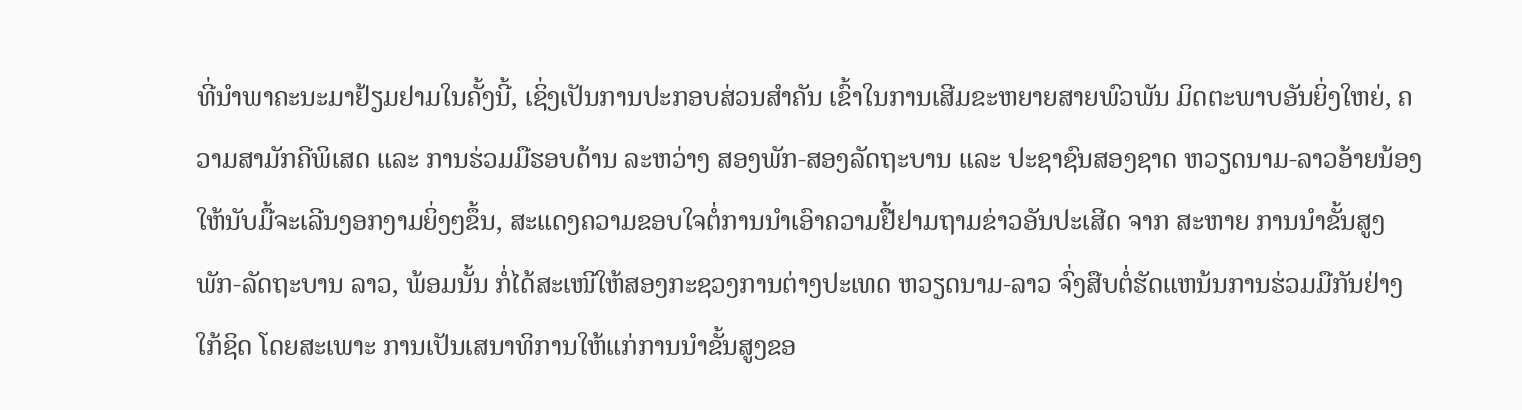ທີ່ນຳພາຄະນະມາຢ້ຽມຢາມໃນຄັ້ງນີ້, ເຊິ່ງເປັນການປະກອບສ່ວນສຳຄັນ ເຂົ້າໃນການເສີມຂະຫຍາຍສາຍພົວພັນ ມິດຕະພາບອັນຍິ່ງໃຫຍ່, ຄວາມສາມັກຄີພິເສດ ແລະ ການຮ່ວມມືຮອບດ້ານ ລະຫວ່າງ ສອງພັກ-ສອງລັດຖະບານ ແລະ ປະຊາຊົນສອງຊາດ ຫວຽດນາມ-ລາວອ້າຍນ້ອງ ໃຫ້ນັບມື້ຈະເລີນງອກງາມຍິ່ງໆຂຶ້ນ, ສະແດງຄວາມຂອບໃຈຕໍ່ການນຳເອົາຄວາມຢື້ຢາມຖາມຂ່າວອັນປະເສີດ ຈາກ ສະຫາຍ ການນຳຂັ້ນສູງ ພັກ-ລັດຖະບານ ລາວ, ພ້ອມນັ້ນ ກໍ່ໄດ້ສະເໜີໃຫ້ສອງກະຊວງການຕ່າງປະເທດ ຫວຽດນາມ-ລາວ ຈົ່ງສືບຕໍ່ຮັດແຫນ້ນການຮ່ວມມືກັນຢ່າງໃກ້ຊິດ ໂດຍສະເພາະ ການເປັນເສນາທິການໃຫ້ແກ່ການນຳຂັ້ນສູງຂອ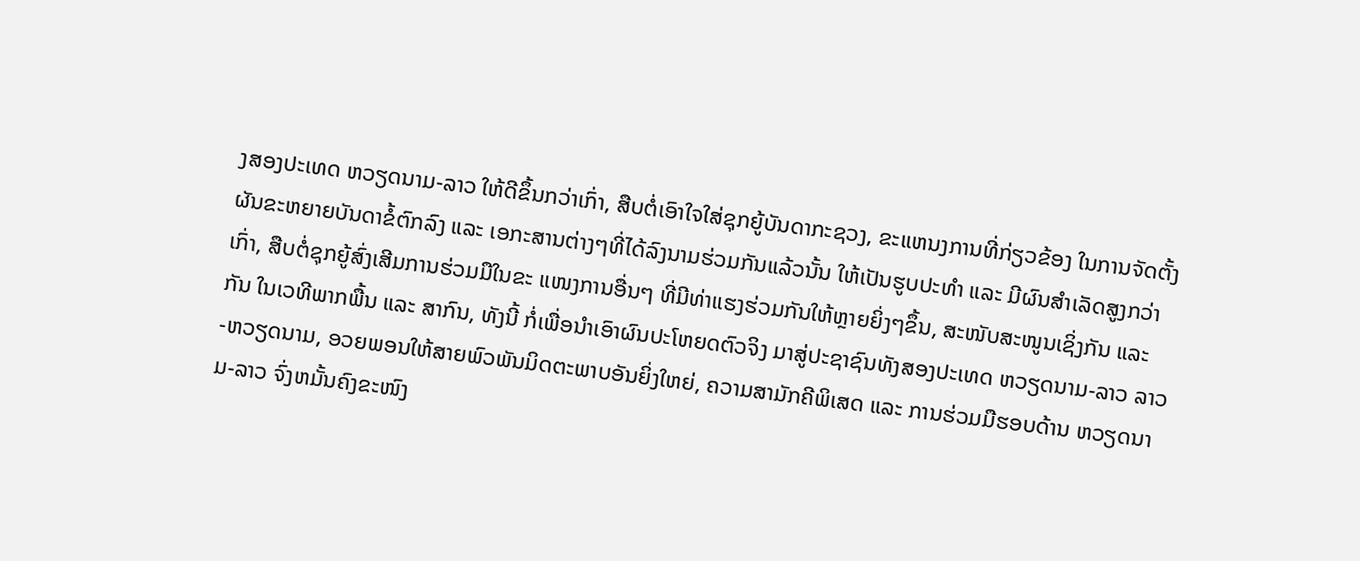ງສອງປະເທດ ຫວຽດນາມ-ລາວ ໃຫ້ດີຂຶ້ນກວ່າເກົ່າ, ສືບຕໍ່ເອົາໃຈໃສ່ຊຸກຍູ້ບັນດາກະຊວງ, ຂະແຫນງການທີ່ກ່ຽວຂ້ອງ ໃນການຈັດຕັ້ງຜັນຂະຫຍາຍບັນດາຂໍ້ຕົກລົງ ແລະ ເອກະສານຕ່າງໆທີ່ໄດ້ລົງນາມຮ່ວມກັນແລ້ວນັ້ນ ໃຫ້ເປັນຮູບປະທຳ ແລະ ມີຜົນສຳເລັດສູງກວ່າເກົ່າ, ສືບຕໍ່ຊຸກຍູ້ສົ່ງເສີມການຮ່ວມມືໃນຂະ ແໜງການອື່ນໆ ທີ່ມີທ່າແຮງຮ່ວມກັນໃຫ້ຫຼາຍຍິ່ງໆຂຶ້ນ, ສະໜັບສະໜູນເຊິ່ງກັນ ແລະ ກັນ ໃນເວທີພາກພື້ນ ແລະ ສາກົນ, ທັງນີ້ ກໍ່ເພື່ອນຳເອົາຜົນປະໂຫຍດຕົວຈິງ ມາສູ່ປະຊາຊົນທັງສອງປະເທດ ຫວຽດນາມ-ລາວ ລາວ-ຫວຽດນາມ, ອວຍພອນໃຫ້ສາຍພົວພັນມິດຕະພາບອັນຍິ່ງໃຫຍ່, ຄວາມສາມັກຄີພິເສດ ແລະ ການຮ່ວມມືຮອບດ້ານ ຫວຽດນາມ-ລາວ ຈົ່ງຫມັ້ນຄົງຂະໜົງ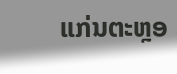ແກ່ນຕະຫຼອ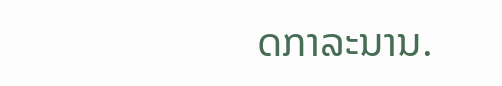ດກາລະນານ.